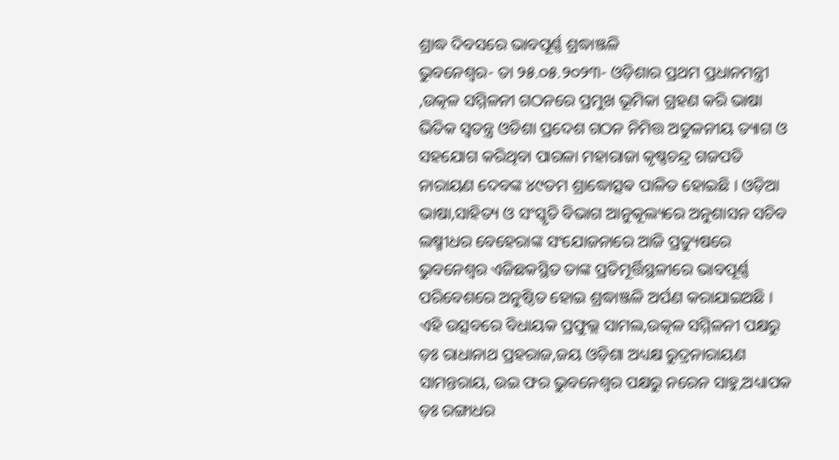ଶ୍ରାଦ୍ଧ ଦିବସରେ ଭାବପୂର୍ଣ୍ଣ ଶ୍ରଦ୍ଧାଞ୍ଜଳି
ଭୁବନେଶ୍ୱର- ତା ୨୫.୦୫.୨୦୨୩- ଓଡ଼ିଶାର ପ୍ରଥମ ପ୍ରଧାନମନ୍ତ୍ରୀ ,ଉତ୍କଳ ସମ୍ମିଳନୀ ଗଠନରେ ପ୍ରମୁଖ ଭୂମିକା ଗ୍ରହଣ କରି ଭାଷା ଭିତିକ ସ୍ୱତନ୍ତ୍ର ଓଡିଶା ପ୍ରଦେଶ ଗଠନ ନିମିତ୍ତ ଅତୁଳନୀୟ ତ୍ୟାଗ ଓ ସହଯୋଗ କରିଥିବା ପାରଳା ମହାରାଜା କୃଷ୍ଣଚନ୍ଦ୍ର ଗଜପତି ନାରାୟଣ ଦେବଙ୍କ ୪୯ତମ ଶ୍ରାଦ୍ଧୋତ୍ସଵ ପାଳିତ ହୋଇଛି । ଓଡ଼ିଆ ଭାଷା,ସାହିତ୍ୟ ଓ ସଂସ୍କୃତି ବିଭାଗ ଆନୁକୂଲ୍ୟରେ ଅନୁଶାସନ ସଚିବ ଲଷ୍ମୀଧର ବେହେରାଙ୍କ ସଂଯୋଜନାରେ ଆଜି ପ୍ରତ୍ୟୁଷରେ ଭୁବନେଶ୍ୱର ଏଜିଛକସ୍ଥିତ ତାଙ୍କ ପ୍ରତିମୂର୍ତ୍ତିସ୍ଥଳୀରେ ଭାବପୂର୍ଣ୍ଣ ପରିବେଶରେ ଅନୁଷ୍ଠିତ ହୋଇ ଶ୍ରଦ୍ଧାଞ୍ଜଳି ଅର୍ପଣ କରାଯାଇଅଛି ।
ଏହି ଉତ୍ସବରେ ବିଧାୟକ ପ୍ରଫୁଲ୍ଲ ସାମଲ,ଉତ୍କଳ ସମ୍ମିଳନୀ ପକ୍ଷରୁ ଡ଼ଃ ରାଧାନାଥ ପ୍ରହରାଜ,ଜୟ ଓଡ଼ିଶା ଅଧ୍ୟକ୍ଷ ରୁଦ୍ରନାରାୟଣ ସାମନ୍ତରାୟ, ଉଇ ଫର ଭୁବନେଶ୍ୱର ପକ୍ଷରୁ ନରେନ ସାହୁ,ଅଧ୍ୟାପକ ଡ଼ଃ ରଙ୍ଗାଧର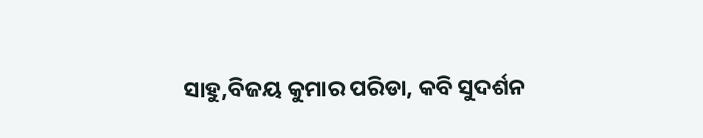ସାହୁ,ବିଜୟ କୁମାର ପରିଡା, କବି ସୁଦର୍ଶନ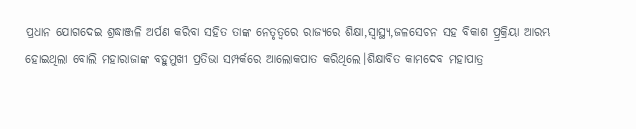ପ୍ରଧାନ ଯୋଗଦେଇ ଶ୍ରଦ୍ଧାଞ୍ଜଳି ଅର୍ପଣ କରିବା ସହିତ ତାଙ୍କ ନେତୃତ୍ୱରେ ରାଜ୍ୟରେ ଶିକ୍ଷା,ସ୍ୱାସ୍ଥ୍ୟ,ଜଳସେଚନ ସହ ବିକାଶ ପ୍ର୍ରକ୍ରିୟା ଆରମ୍ଭ ହୋଇଥିଲା ବୋଲି ମହାରାଜାଙ୍କ ବହୁମୁଖୀ ପ୍ରତିଭା ସମ୍ପର୍କରେ ଆଲୋକପାତ କରିଥିଲେ।ଶିକ୍ଷାବିତ କାମଦେବ ମହାପାତ୍ର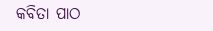କବିତା ପାଠ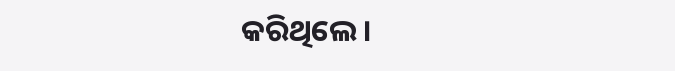କରିଥିଲେ।